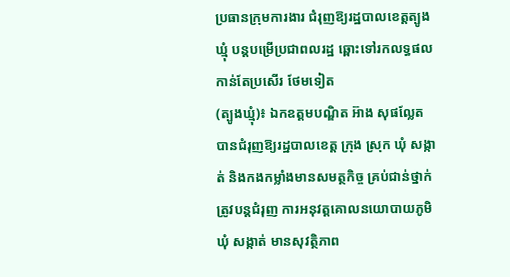ប្រធានក្រុមការងារ ជំរុញឱ្យរដ្ឋបាលខេត្តត្បូងឃ្មុំ បន្តបម្រើប្រជាពលរដ្ឋ ឆ្ពោះទៅរកលទ្ធផលកាន់តែប្រសើរ ថែមទៀត
(ត្បូងឃ្មុំ)៖ ឯកឧត្តមបណ្ឌិត អ៊ាង សុផល្លែត បានជំរុញឱ្យរដ្ឋបាលខេត្ត ក្រុង ស្រុក ឃុំ សង្កាត់ និងកងកម្លាំងមានសមត្ថកិច្ច គ្រប់ជាន់ថ្នាក់ ត្រូវបន្តជំរុញ ការអនុវត្តគោលនយោបាយភូមិ ឃុំ សង្កាត់ មានសុវត្ថិភាព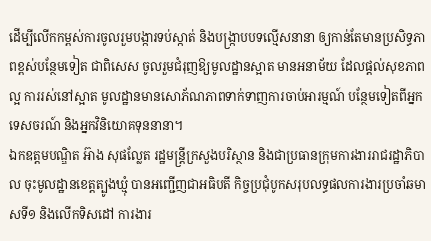ដើម្បីលើកកម្ពស់ការចូលរួមបង្ការទប់ស្កាត់ និងបង្ក្រាបបទល្មើសនានា ឲ្យកាន់តែមានប្រសិទ្ធភាពខ្ពស់បន្ថែមទៀត ជាពិសេស ចូលរួមជំរុញឱ្យមូលដ្ឋានស្អាត មានអនាម័យ ដែលផ្តល់សុខភាពល្អ ការរស់នៅស្អាត មូលដ្ឋានមានសោភ័ណភាពទាក់ទាញការចាប់អារម្មណ៍ បន្ថែមទៀតពីអ្នកទេសចរណ៍ និងអ្នកវិនិយោគទុននានា។
ឯកឧត្តមបណ្ឌិត អ៊ាង សុផល្លែត រដ្ឋមន្រ្តីក្រសួងបរិស្ថាន និងជាប្រធានក្រុមការងាររាជរដ្ឋាភិបាល ចុះមូលដ្ឋានខេត្តត្បូងឃ្មុំ បានអញ្ជើញជាអធិបតី កិច្ចប្រជុំបូកសរុបលទ្ធផលការងារប្រចាំឆមាសទី១ និងលើកទិសដៅ ការងារ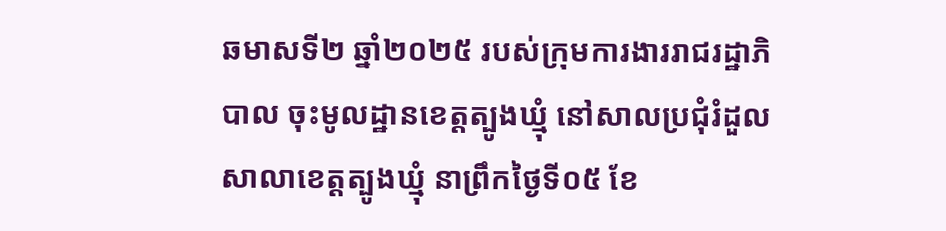ឆមាសទី២ ឆ្នាំ២០២៥ របស់ក្រុមការងាររាជរដ្ឋាភិបាល ចុះមូលដ្ឋានខេត្តត្បូងឃ្មុំ នៅសាលប្រជុំរំដួល សាលាខេត្តត្បូងឃ្មុំ នាព្រឹកថ្ងៃទី០៥ ខែ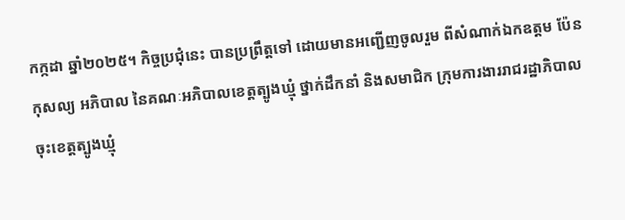កក្កដា ឆ្នាំ២០២៥។ កិច្ចប្រជុំនេះ បានប្រព្រឹត្តទៅ ដោយមានអញ្ជើញចូលរួម ពីសំណាក់ឯកឧត្តម ប៉ែន កុសល្យ អភិបាល នៃគណៈអភិបាលខេត្តត្បូងឃ្មុំ ថ្នាក់ដឹកនាំ និងសមាជិក ក្រុមការងាររាជរដ្ឋាភិបាលចុះខេត្តត្បូងឃ្មុំ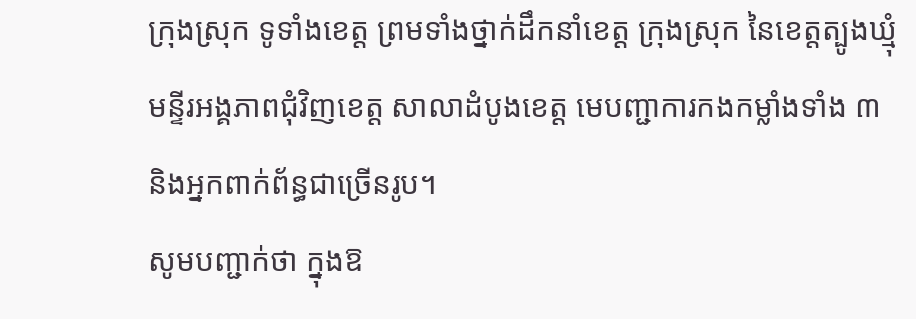ក្រុងស្រុក ទូទាំងខេត្ត ព្រមទាំងថ្នាក់ដឹកនាំខេត្ត ក្រុងស្រុក នៃខេត្តត្បូងឃ្មុំ មន្ទីរអង្គភាពជុំវិញខេត្ត សាលាដំបូងខេត្ត មេបញ្ជាការកងកម្លាំងទាំង ៣ និងអ្នកពាក់ព័ន្ធជាច្រើនរូប។
សូមបញ្ជាក់ថា ក្នុងឱ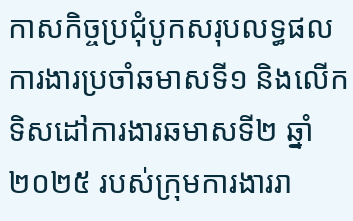កាសកិច្ចប្រជុំបូកសរុបលទ្ធផលការងារប្រចាំឆមាសទី១ និងលើកទិសដៅការងារឆមាសទី២ ឆ្នាំ២០២៥ របស់ក្រុមការងាររា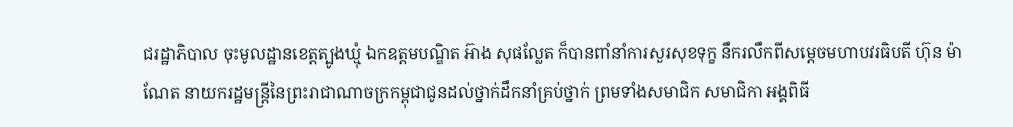ជរដ្ឋាភិបាល ចុះមូលដ្ឋានខេត្តត្បូងឃ្មុំ ឯកឧត្តមបណ្ឌិត អ៊ាង សុផល្លែត ក៏បានពាំនាំការសួរសុខទុក្ខ នឹករលឹកពីសម្តេចមហាបវរធិបតី ហ៊ុន ម៉ាណែត នាយករដ្ឋមន្ត្រីនៃព្រះរាជាណាចក្រកម្ពុជាជូនដល់ថ្នាក់ដឹកនាំគ្រប់ថ្នាក់ ព្រមទាំងសមាជិក សមាជិកា អង្គពិធី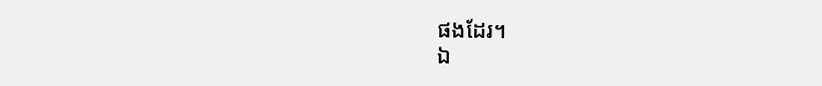ផងដែរ។
ឯ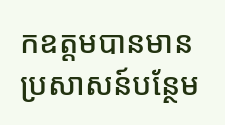កឧត្តមបានមានប្រសាសន៍បន្ថែម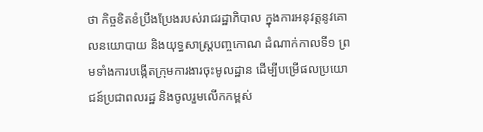ថា កិច្ចខិតខំប្រឹងប្រែងរបស់រាជរដ្ឋាភិបាល ក្នុងការអនុវត្តនូវគោលនយោបាយ និងយុទ្ធសាស្រ្តបញ្ចកោណ ដំណាក់កាលទី១ ព្រមទាំងការបង្កើតក្រុមការងារចុះមូលដ្ឋាន ដើម្បីបម្រើផលប្រយោជន៍ប្រជាពលរដ្ឋ និងចូលរួមលើកកម្ពស់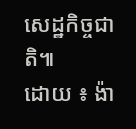សេដ្ឋកិច្ចជាតិ៕
ដោយ ៖ ង៉ា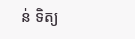ន់ ទិត្យ